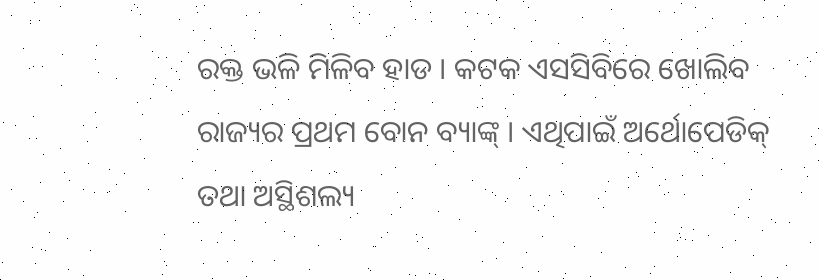ରକ୍ତ ଭଳି ମିଳିବ ହାଡ । କଟକ ଏସସିବିରେ ଖୋଲିବ ରାଜ୍ୟର ପ୍ରଥମ ବୋନ ବ୍ୟାଙ୍କ୍ । ଏଥିପାଇଁ ଅର୍ଥୋପେଡିକ୍ ତଥା ଅସ୍ଥିଶଲ୍ୟ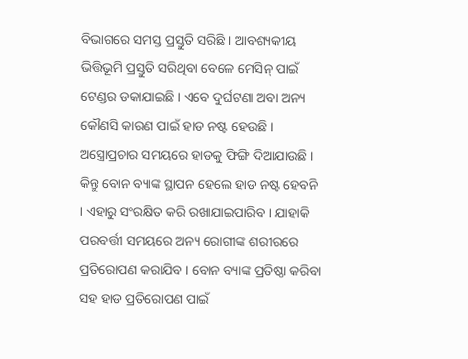ବିଭାଗରେ ସମସ୍ତ ପ୍ରସ୍ତୁତି ସରିଛି । ଆବଶ୍ୟକୀୟ ଭିତ୍ତିଭୂମି ପ୍ରସ୍ତୁତି ସରିଥିବା ବେଳେ ମେସିନ୍ ପାଇଁ ଟେଣ୍ଡର ଡକାଯାଇଛି । ଏବେ ଦୁର୍ଘଟଣା ଅବା ଅନ୍ୟ କୌଣସି କାରଣ ପାଇଁ ହାଡ ନଷ୍ଟ ହେଉଛି । ଅସ୍ତ୍ରୋପ୍ରଚାର ସମୟରେ ହାଡକୁ ଫିଙ୍ଗି ଦିଆଯାଉଛି ।
କିନ୍ତୁ ବୋନ ବ୍ୟାଙ୍କ ସ୍ଥାପନ ହେଲେ ହାଡ ନଷ୍ଟ ହେବନି । ଏହାରୁ ସଂରକ୍ଷିତ କରି ରଖାଯାଇପାରିବ । ଯାହାକି ପରବର୍ତ୍ତୀ ସମୟରେ ଅନ୍ୟ ରୋଗୀଙ୍କ ଶରୀରରେ ପ୍ରତିରୋପଣ କରାଯିବ । ବୋନ ବ୍ୟାଙ୍କ ପ୍ରତିଷ୍ଠା କରିବା ସହ ହାଡ ପ୍ରତିରୋପଣ ପାଇଁ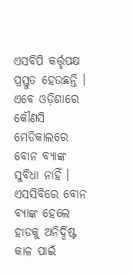ଏସବିପି କର୍ତ୍ତୃପକ୍ଷ ପ୍ରସ୍ତୁତ ହେଉଛନ୍ତି । ଏବେ ଓଡ଼ିଶାରେ କୌଣସି ମେଡିକାଲରେ ବୋନ ବ୍ୟାଙ୍କ ସୁବିଧା ନାହିଁ । ଏସସିବିରେ ବୋନ ବ୍ୟାଙ୍କ ହେଲେ ହାଡକୁ ଅନିର୍ଦ୍ଦିଷ୍ଟ କାଳ ପାଇଁ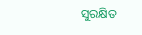ସୁରକ୍ଷିତ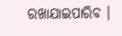ରଖାଯାଇପାରିବ ।